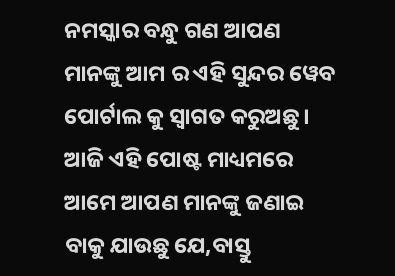ନମସ୍କାର ବନ୍ଧୁ ଗଣ ଆପଣ ମାନଙ୍କୁ ଆମ ର ଏହି ସୁନ୍ଦର ୱେବ ପୋର୍ଟାଲ କୁ ସ୍ୱାଗତ କରୁଅଛୁ । ଆଜି ଏହି ପୋଷ୍ଟ ମାଧ୍ୟମରେ ଆମେ ଆପଣ ମାନଙ୍କୁ ଜଣାଇ ବାକୁ ଯାଉଛୁ ଯେ,ବାସ୍ତୁ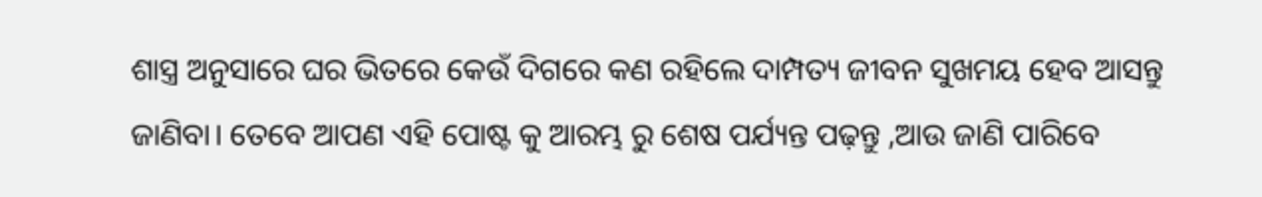ଶାସ୍ତ୍ର ଅନୁସାରେ ଘର ଭିତରେ କେଉଁ ଦିଗରେ କଣ ରହିଲେ ଦାମ୍ପତ୍ୟ ଜୀବନ ସୁଖମୟ ହେବ ଆସନ୍ତୁ ଜାଣିବା। ତେବେ ଆପଣ ଏହି ପୋଷ୍ଟ କୁ ଆରମ୍ଭ ରୁ ଶେଷ ପର୍ଯ୍ୟନ୍ତ ପଢ଼ନ୍ତୁ ,ଆଉ ଜାଣି ପାରିବେ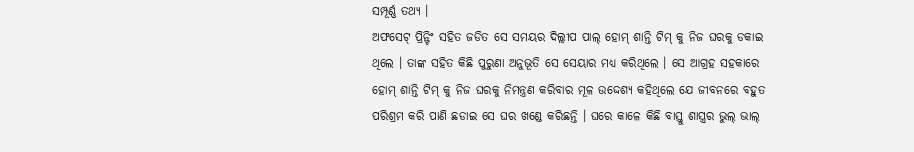ସମ୍ପୂର୍ଣ୍ଣ ତଥ୍ୟ ।
ଅଫସେଟ୍ ପ୍ରିନ୍ଟିଂ ସହିତ ଜଡିତ ସେ ସମୟର ଦିଲ୍ଲୀପ ପାଲ୍ ହୋମ୍ ଶାନ୍ତି ଟିମ୍ କୁ ନିଜ ଘରକୁ ଡକାଇ ଥିଲେ । ତାଙ୍କ ସହିତ କିଛି ପୁରୁଣା ଅନୁଭୂତି ସେ ସେୟାର ମଧ୍ୟ କରିଥିଲେ । ସେ ଆଗ୍ରହ ସହକାରେ ହୋମ୍ ଶାନ୍ତି ଟିମ୍ କୁ ନିଜ ଘରକୁ ନିମନ୍ତ୍ରଣ କରିବାର ମୂଳ ଉଦ୍ଦେଶ୍ୟ କହିଥିଲେ ଯେ ଜୀବନରେ ବହୁତ ପରିଶ୍ରମ କରି ପାଣି ଛଡାଇ ସେ ଘର ଖଣ୍ଡେ କରିଛନ୍ତି । ଘରେ କାଳେ କିଛି ବାସ୍ତୁ ଶାସ୍ତ୍ରର ଭୁଲ୍ ଭାଲ୍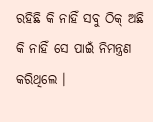ରହିଛି କି ନାହିଁ ସବୁ ଠିକ୍ ଅଛି କି ନାହିଁ ସେ ପାଇଁ ନିମନ୍ତ୍ରଣ କରିଥିଲେ ।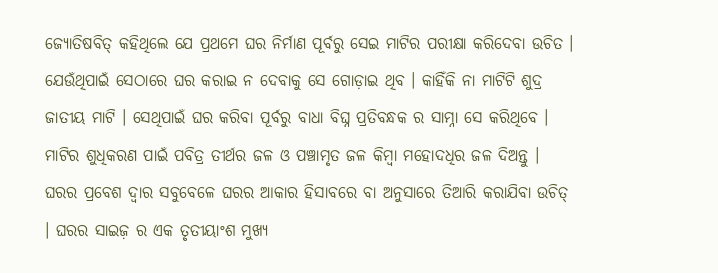ଜ୍ୟୋତିଷବିତ୍ କହିଥିଲେ ଯେ ପ୍ରଥମେ ଘର ନିର୍ମାଣ ପୂର୍ବରୁ ସେଇ ମାଟିର ପରୀକ୍ଷା କରିଦେବା ଉଚିତ । ଯେଉଁଥିପାଇଁ ସେଠାରେ ଘର କରାଇ ନ ଦେବାକୁ ସେ ଗୋଡ଼ାଇ ଥିବ । କାହିଁକି ନା ମାଟିଟି ଶୁଦ୍ର ଜାତୀୟ ମାଟି । ସେଥିପାଇଁ ଘର କରିବା ପୂର୍ବରୁ ବାଧା ବିଘ୍ନ ପ୍ରତିବନ୍ଧକ ର ସାମ୍ନା ସେ କରିଥିବେ । ମାଟିର ଶୁଧିକରଣ ପାଇଁ ପବିତ୍ର ତୀର୍ଥର ଜଳ ଓ ପଞ୍ଚାମୃତ ଜଳ କିମ୍ବା ମହୋଦଧିର ଜଳ ଦିଅନ୍ତୁ ।
ଘରର ପ୍ରବେଶ ଦ୍ଵାର ସବୁବେଳେ ଘରର ଆକାର ହିସାବରେ ବା ଅନୁସାରେ ତିଆରି କରାଯିବା ଉଚିତ୍ । ଘରର ସାଇଜ଼ ର ଏକ ତୃତୀୟାଂଶ ମୁଖ୍ୟ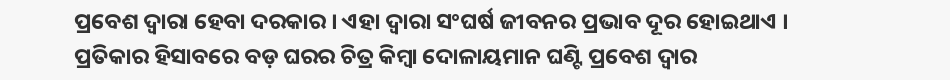ପ୍ରବେଶ ଦ୍ଵାରା ହେବା ଦରକାର । ଏହା ଦ୍ବାରା ସଂଘର୍ଷ ଜୀବନର ପ୍ରଭାବ ଦୂର ହୋଇଥାଏ । ପ୍ରତିକାର ହିସାବରେ ବଡ଼ ଘରର ଚିତ୍ର କିମ୍ବା ଦୋଳାୟମାନ ଘଣ୍ଟି ପ୍ରବେଶ ଦ୍ଵାର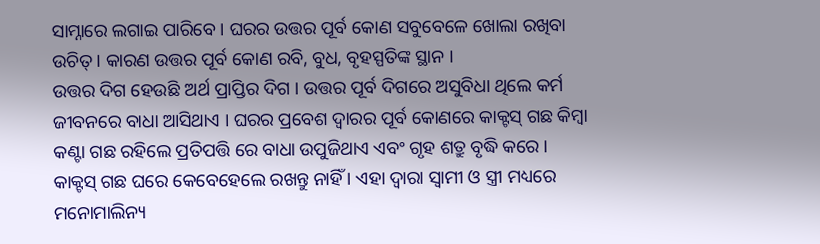ସାମ୍ନାରେ ଲଗାଇ ପାରିବେ । ଘରର ଉତ୍ତର ପୂର୍ବ କୋଣ ସବୁବେଳେ ଖୋଲା ରଖିବା ଉଚିତ୍ । କାରଣ ଉତ୍ତର ପୂର୍ବ କୋଣ ରବି, ବୁଧ, ବୃହସ୍ପତିଙ୍କ ସ୍ଥାନ ।
ଉତ୍ତର ଦିଗ ହେଉଛି ଅର୍ଥ ପ୍ରାପ୍ତିର ଦିଗ । ଉତ୍ତର ପୂର୍ବ ଦିଗରେ ଅସୁବିଧା ଥିଲେ କର୍ମ ଜୀବନରେ ବାଧା ଆସିଥାଏ । ଘରର ପ୍ରବେଶ ଦ୍ଵାରର ପୂର୍ବ କୋଣରେ କାକ୍ଟସ୍ ଗଛ କିମ୍ବା କଣ୍ଟା ଗଛ ରହିଲେ ପ୍ରତିପତ୍ତି ରେ ବାଧା ଉପୁଜିଥାଏ ଏବଂ ଗୃହ ଶତ୍ରୁ ବୃଦ୍ଧି କରେ । କାକ୍ଟସ୍ ଗଛ ଘରେ କେବେହେଲେ ରଖନ୍ତୁ ନାହିଁ । ଏହା ଦ୍ବାରା ସ୍ଵାମୀ ଓ ସ୍ତ୍ରୀ ମଧ୍ୟରେ ମନୋମାଲିନ୍ୟ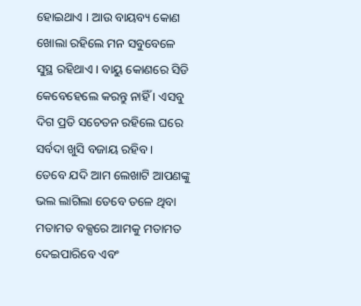ହୋଇଥାଏ । ଆଉ ବାୟବ୍ୟ କୋଣ ଖୋଲା ରହିଲେ ମନ ସବୁବେଳେ ସୁସ୍ଥ ରହିଥାଏ । ବାୟୁ କୋଣରେ ସିଡି କେବେହେଲେ କରନ୍ତୁ ନାହିଁ । ଏସବୁ ଦିଗ ପ୍ରତି ସଚେତନ ରହିଲେ ଘରେ ସର୍ବଦା ଖୁସି ବଜାୟ ରହିବ ।
ତେବେ ଯଦି ଆମ ଲେଖାଟି ଆପଣଙ୍କୁ ଭଲ ଲାଗିଲା ତେବେ ତଳେ ଥିବା ମତାମତ ବକ୍ସରେ ଆମକୁ ମତାମତ ଦେଇପାରିବେ ଏବଂ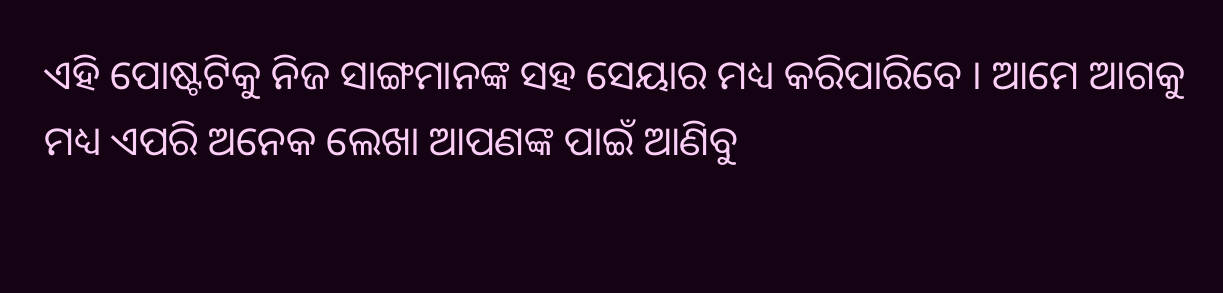ଏହି ପୋଷ୍ଟଟିକୁ ନିଜ ସାଙ୍ଗମାନଙ୍କ ସହ ସେୟାର ମଧ୍ୟ କରିପାରିବେ । ଆମେ ଆଗକୁ ମଧ୍ୟ ଏପରି ଅନେକ ଲେଖା ଆପଣଙ୍କ ପାଇଁ ଆଣିବୁ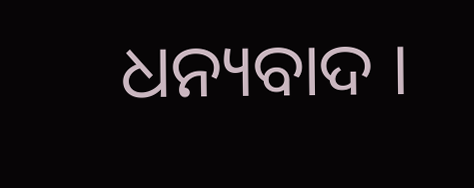ଧନ୍ୟବାଦ ।